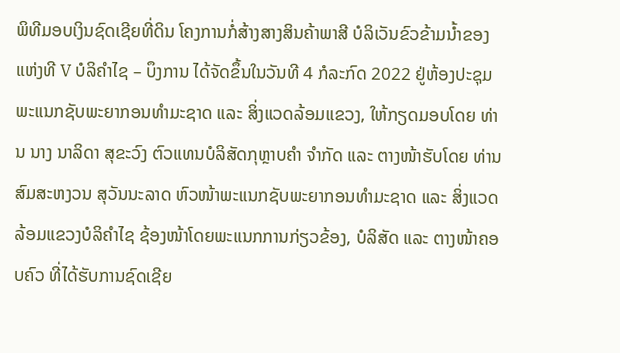ພິທີມອບເງິນຊົດເຊີຍທີ່ດິນ ໂຄງການກໍ່ສ້າງສາງສິນຄ້າພາສີ ບໍລິເວັນຂົວຂ້າມນ້ຳຂອງ ແຫ່ງທີ V ບໍລິຄຳໄຊ – ບຶງການ ໄດ້ຈັດຂຶ້ນໃນວັນທີ 4 ກໍລະກົດ 2022 ຢູ່ຫ້ອງປະຊຸມພະແນກຊັບພະຍາກອນທຳມະຊາດ ແລະ ສິ່ງແວດລ້ອມແຂວງ, ໃຫ້ກຽດມອບໂດຍ ທ່ານ ນາງ ນາລິດາ ສຸຂະວົງ ຕົວແທນບໍລິສັດກຸຫຼາບຄຳ ຈຳກັດ ແລະ ຕາງໜ້າຮັບໂດຍ ທ່ານ ສົມສະຫງວນ ສຸວັນນະລາດ ຫົວໜ້າພະແນກຊັບພະຍາກອນທຳມະຊາດ ແລະ ສິ່ງແວດລ້ອມແຂວງບໍລິຄຳໄຊ ຊ້ອງໜ້າໂດຍພະແນກການກ່ຽວຂ້ອງ, ບໍລິສັດ ແລະ ຕາງໜ້າຄອບຄົວ ທີ່ໄດ້ຮັບການຊົດເຊີຍ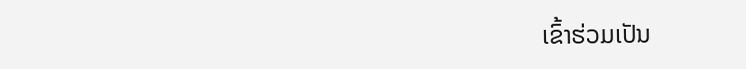ເຂົ້າຮ່ວມເປັນ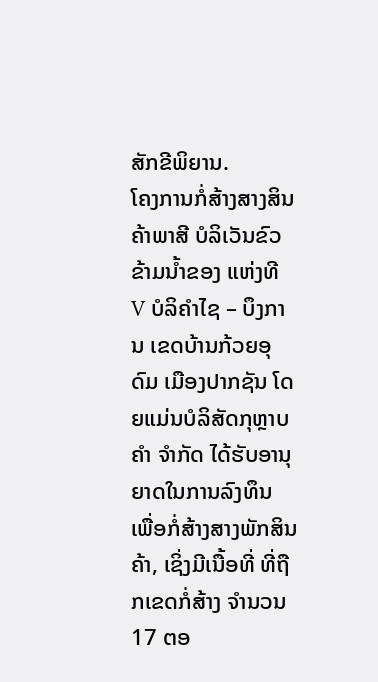ສັກຂີພິຍານ.
ໂຄງການກໍ່ສ້າງສາງສິນຄ້າພາສີ ບໍລິເວັນຂົວຂ້າມນ້ຳຂອງ ແຫ່ງທີ V ບໍລິຄຳໄຊ – ບຶງການ ເຂດບ້ານກ້ວຍອຸດົມ ເມືອງປາກຊັນ ໂດຍແມ່ນບໍລິສັດກຸຫຼາບຄຳ ຈຳກັດ ໄດ້ຮັບອານຸຍາດໃນການລົງທຶນ ເພື່ອກໍ່ສ້າງສາງພັກສິນຄ້າ, ເຊິ່ງມີເນື້ອທີ່ ທີ່ຖືກເຂດກໍ່ສ້າງ ຈໍານວນ 17 ຕອ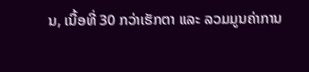ນ, ເນື້ອທີ່ 30 ກວ່າເຮັກຕາ ແລະ ລວມມູນຄ່າການ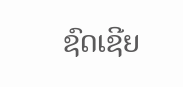ຊົດເຊີຍ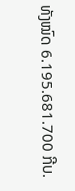ທັງໝົດ 6.195.681.700 ກີບ.